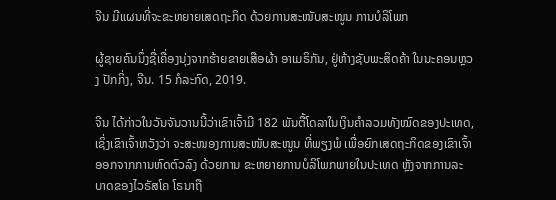ຈີນ ມີແຜນທີ່ຈະຂະຫຍາຍເສດຖະກິດ ດ້ວຍການສະໜັບສະໜູນ ການບໍລິໂພກ

ຜູ້ຊາຍຄົນນຶ່ງຊື່ເຄື່ອງນຸ່ງຈາກຮ້າຍຂາຍເສືອຜ້າ ອາເມຣິກັນ, ຢູ່ຫ້າງຊັບພະສິດຄ້າ ໃນນະຄອນຫຼວງ ປັກກິ່ງ, ຈີນ. 15 ກໍລະກົດ, 2019.

ຈີນ ໄດ້ກ່າວໃນວັນຈັນວານນີ້ວ່າເຂົາເຈົ້າມີ 182 ພັນຕື້ໂດລາໃນເງິນຄຳລວມທັງໝົດຂອງປະເທດ, ເຊິ່ງເຂົາເຈົ້າຫວັງວ່າ ຈະສະໜອງການສະໜັບສະໜູນ ທີ່ພຽງພໍ ເພື່ອຍົກເສດຖະກິດຂອງເຂົາເຈົ້າອອກຈາກການຫົດຕົວລົງ ດ້ວຍການ ຂະຫຍາຍການບໍລິໂພກພາຍໃນປະເທດ ຫຼັງຈາກການລະ ບາດຂອງໄວຣັສໂຄ ໂຣນາຖື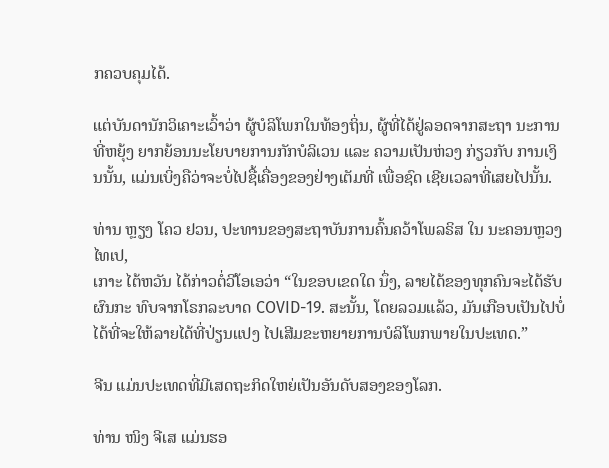ກຄວບຄຸມໄດ້.

ແຕ່ບັນດານັກວິເຄາະເວົ້າວ່າ ຜູ້ບໍລິໂພກໃນທ້ອງຖິ່ນ, ຜູ້ທີ່ໄດ້ຢູ່ລອດຈາກສະຖາ ນະການທີ່ຫຍຸ້ງ ຍາກຍ້ອນນະໂຍບາຍການກັກບໍລິເວນ ແລະ ຄວາມເປັນຫ່ວງ ກ່ຽວກັບ ການເງິນນັ້ນ, ແມ່ນເບິ່ງຄືວ່າຈະບໍ່ໄປຊື້ເຄື່ອງຂອງຢ່າງເຕັມທີ່ ເພື່ອຊົດ ເຊີຍເວລາທີ່ເສຍໄປນັ້ນ.

ທ່ານ ຫຼຽງ ໂຄວ ຢວນ, ປະທານຂອງສະຖາບັນການຄົ້ນຄວ້າໂພລຣິສ ໃນ ນະຄອນຫຼວງ ໄທເປ,
ເກາະ ໄຕ້ຫວັນ ໄດ້ກ່າວຕໍ່ວີໂອເອວ່າ “ໃນຂອບເຂດໃດ ນຶ່ງ, ລາຍໄດ້ຂອງທຸກຄົນຈະໄດ້ຮັບຜົນກະ ທົບຈາກໂຣກລະບາດ COVID-19. ສະນັ້ນ, ໂດຍລວມແລ້ວ, ມັນເກືອບເປັນໄປບໍ່ໄດ້ທີ່ຈະໃຫ້ລາຍໄດ້ທີ່ປ່ຽນແປງ ໄປເສີມຂະຫຍາຍການບໍລິໂພກພາຍໃນປະເທດ.”

ຈີນ ແມ່ນປະເທດທີ່ມີເສດຖະກິດໃຫຍ່ເປັນອັນດັບສອງຂອງໂລກ.

ທ່ານ ໜິງ ຈີເສ ແມ່ນຮອ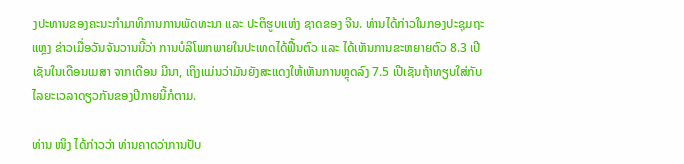ງປະທານຂອງຄະນະກຳມາທິການການພັດທະນາ ແລະ ປະຕິຮູບແຫ່ງ ຊາດຂອງ ຈີນ. ທ່ານໄດ້ກ່າວໃນກອງປະຊຸມຖະແຫຼງ ຂ່າວເມື່ອວັນຈັນວານນີ້ວ່າ ການບໍລິໂພກພາຍໃນປະເທດໄດ້ຟື້ນຕົວ ແລະ ໄດ້ເຫັນການຂະຫຍາຍຕົວ 8.3 ເປີເຊັນໃນເດືອນເມສາ ຈາກເດືອນ ມີນາ, ເຖິງແມ່ນວ່າມັນຍັງສະແດງໃຫ້ເຫັນການຫຼຸດລົງ 7.5 ເປີເຊັນຖ້າທຽບໃສ່ກັບ ໄລຍະເວລາດຽວກັນຂອງປີກາຍນີ້ກໍຕາມ.

ທ່ານ ໜິງ ໄດ້ກ່າວວ່າ ທ່ານຄາດວ່າການປັບ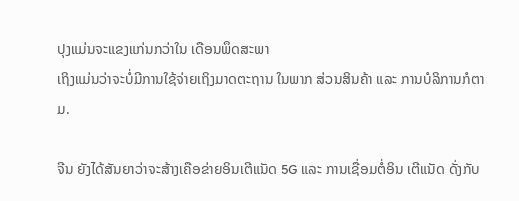ປຸງແມ່ນຈະແຂງແກ່ນກວ່າໃນ ເດືອນພຶດສະພາ
ເຖິງແມ່ນວ່າຈະບໍ່ມີການໃຊ້ຈ່າຍເຖິງມາດຕະຖານ ໃນພາກ ສ່ວນສິນຄ້າ ແລະ ການບໍລິການກໍຕາມ.

ຈີນ ຍັງໄດ້ສັນຍາວ່າຈະສ້າງເຄືອຂ່າຍອິນເຕີແນັດ 5G ແລະ ການເຊື່ອມຕໍ່ອິນ ເຕີແນັດ ດັ່ງກັບ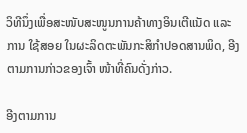ວິທີນຶ່ງເພື່ອສະໜັບສະໜູນການຄ້າທາງອິນເຕີແນັດ ແລະ ການ ໃຊ້ສອຍ ໃນຜະລິດຕະພັນກະສິກຳປອດສານພິດ, ອີງຕາມການກ່າວຂອງເຈົ້າ ໜ້າທີ່ຄົນດັ່ງກ່າວ.

ອີງຕາມການ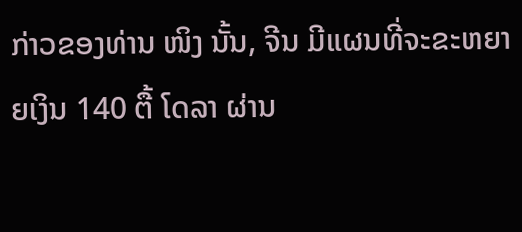ກ່າວຂອງທ່ານ ໜິງ ນັ້ນ, ຈີນ ມີແຜນທີ່ຈະຂະຫຍາຍເງິນ 140 ຕື້ ໂດລາ ຜ່ານ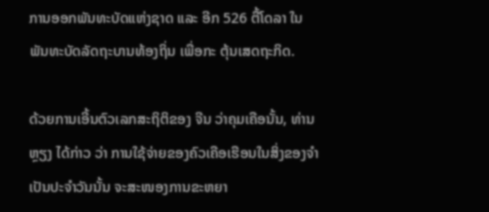ການອອກພັນທະບັດແຫ່ງຊາດ ແລະ ອີກ 526 ຕື້ໂດລາ ໃນ ພັນທະບັດລັດຖະບານທ້ອງຖິ່ນ ເພື່ອກະ ຕຸ້ນເສດຖະກິດ.

ດ້ວຍການເອີ້ນຕົວເລກສະຖິຕິຂອງ ຈີນ ວ່າຄຸມເຄືອນັ້ນ, ທ່ານ ຫຼຽງ ໄດ້ກ່າວ ວ່າ ການໃຊ້ຈ່າຍຂອງຄົວເຄືອເຮືອນໃນສິ່ງຂອງຈຳເປັນປະຈຳວັນນັ້ນ ຈະສະໜອງການຂະຫຍາ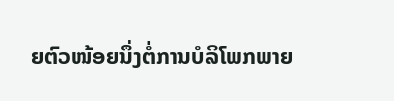ຍຕົວໜ້ອຍນຶ່ງຕໍ່ການບໍລິໂພກພາຍ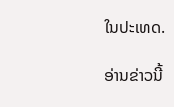ໃນປະເທດ.

ອ່ານຂ່າວນີ້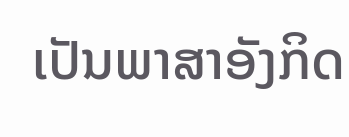ເປັນພາສາອັງກິດ